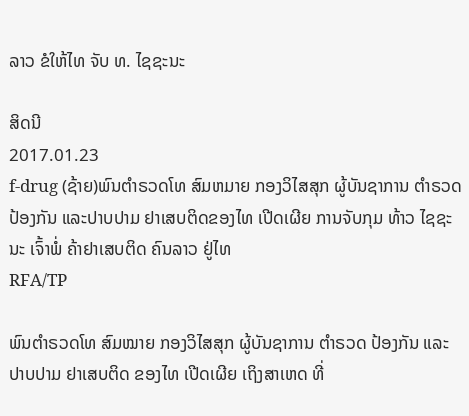ລາວ ຂໍໃຫ້ໄທ ຈັບ ທ. ໄຊຊະນະ

ສິດນີ
2017.01.23
f-drug (ຊ້າຍ)ພົນຕຳຣວດໂທ ສົມຫມາຍ ກອງວິໄສສຸກ ຜູ້ບັນຊາການ ຕຳຣວດ ປ້ອງກັນ ແລະປາບປາມ ຢາເສບຕິດຂອງໄທ ເປີດເຜີຍ ການຈັບກຸມ ທ້າວ ໄຊຊະນະ ເຈົ້າພໍ່ ຄ້າຢາເສບຕິດ ຄົນລາວ ຢູ່ໄທ
RFA/TP

ພົນຕຳຣວດໂທ ສົມໝາຍ ກອງວິໄສສຸກ ຜູ້ບັນຊາການ ຕຳຣວດ ປ້ອງກັນ ແລະ ປາບປາມ ຢາເສບຕິດ ຂອງໄທ ເປີດເຜີຍ ເຖິງສາເຫດ ທີ່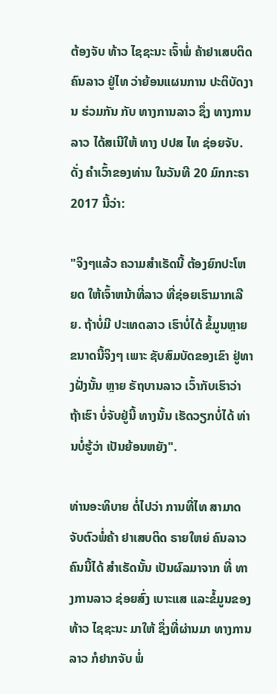ຕ້ອງຈັບ ທ້າວ ໄຊຊະນະ ເຈົ້າພໍ່ ຄ້າຢາເສບຕິດ ຄົນລາວ ຢູ່ໄທ ວ່າຍ້ອນແຜນການ ປະຕິບັດງານ ຮ່ວມກັນ ກັບ ທາງການລາວ ຊຶ່ງ ທາງການລາວ ໄດ້ສເນີໃຫ້ ທາງ ປປສ ໄທ ຊ່ອຍຈັບ. ດັ່ງ ຄຳເວົ້າຂອງທ່ານ ໃນວັນທີ 20 ມົກກະຣາ 2017 ນີ້ວ່າ:

"ຈິງໆແລ້ວ ຄວາມສຳເຣັດນີ້ ຕ້ອງຍົກປະໂຫຍດ ໃຫ້ເຈົ້າຫນ້າທີ່ລາວ ທີ່ຊ່ອຍເຮົາມາກເລີຍ. ຖ້າບໍ່ມີ ປະເທດລາວ ເຮົາບໍ່ໄດ້ ຂໍ້ມູນຫຼາຍ ຂນາດນີ້ຈິງໆ ເພາະ ຊັບສົມບັດຂອງເຂົາ ຢູ່ທາງຝັ່ງນັ້ນ ຫຼາຍ ຣັຖບານລາວ ເວົ້າກັບເຮົາວ່າ ຖ້າເຮົາ ບໍ່ຈັບຢູ່ນີ້ ທາງນັ້ນ ເຮັດວຽກບໍ່ໄດ້ ທ່ານບໍ່ຮູ້ວ່າ ເປັນຍ້ອນຫຍັງ".

ທ່ານອະທິບາຍ ຕໍ່ໄປວ່າ ການທີ່ໄທ ສາມາດ ຈັບຕົວພໍ່ຄ້າ ຢາເສບຕິດ ຣາຍໃຫຍ່ ຄົນລາວ ຄົນນີ້ໄດ້ ສຳເຣັດນັ້ນ ເປັນຜົລມາຈາກ ທີ່ ທາງການລາວ ຊ່ອຍສົ່ງ ເບາະແສ ແລະຂໍ້ມູນຂອງ ທ້າວ ໄຊຊະນະ ມາໃຫ້ ຊຶ່ງທີ່ຜ່ານມາ ທາງການລາວ ກໍຢາກຈັບ ພໍ່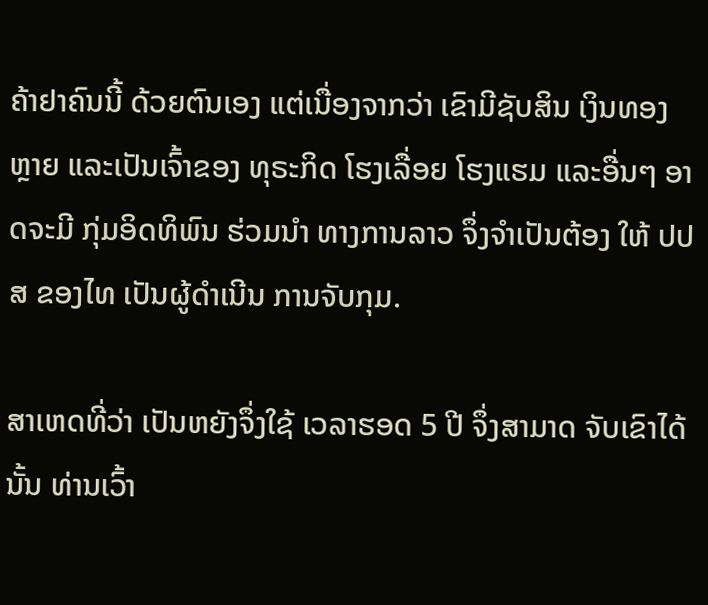ຄ້າຢາຄົນນີ້ ດ້ວຍຕົນເອງ ແຕ່ເນື່ອງຈາກວ່າ ເຂົາມີຊັບສິນ ເງິນທອງຫຼາຍ ແລະເປັນເຈົ້າຂອງ ທຸຣະກິດ ໂຮງເລື່ອຍ ໂຮງແຮມ ແລະອື່ນໆ ອາດຈະມີ ກຸ່ມອິດທິພົນ ຮ່ວມນຳ ທາງການລາວ ຈຶ່ງຈຳເປັນຕ້ອງ ໃຫ້ ປປສ ຂອງໄທ ເປັນຜູ້ດຳເນີນ ການຈັບກຸມ.

ສາເຫດທີ່ວ່າ ເປັນຫຍັງຈຶ່ງໃຊ້ ເວລາຮອດ 5 ປີ ຈຶ່ງສາມາດ ຈັບເຂົາໄດ້ນັ້ນ ທ່ານເວົ້າ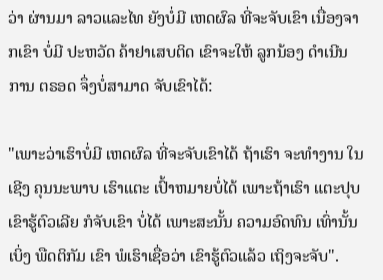ວ່າ ຜ່ານມາ ລາວແລະໄທ ຍັງບໍ່ມີ ເຫດຜົລ ທີ່ຈະຈັບເຂົາ ເນື່ອງຈາກເຂົາ ບໍ່ມີ ປະຫວັດ ຄ້າຢາເສບຕິດ ເຂົາຈະໃຫ້ ລູກນ້ອງ ດຳເນີນການ ຕຣອດ ຈຶ່ງບໍ່ສາມາດ ຈັບເຂົາໄດ້:

"ເພາະວ່າເຮົາບໍ່ມີ ເຫດຜົລ ທີ່ຈະຈັບເຂົາໄດ້ ຖ້າເຮົາ ຈະທຳງານ ໃນເຊີງ ຄຸນນະພາບ ເຮົາແຕະ ເປົ້າຫມາຍບໍ່ໄດ້ ເພາະຖ້າເຮົາ ແຕະປຸບ ເຂົາຮູ້ຕົວເລີຍ ກໍຈັບເຂົາ ບໍ່ໄດ້ ເພາະສະນັ້ນ ຄວາມອົດທົນ ເທົ່ານັ້ນ ເບິ່ງ ພືດຕິກັມ ເຂົາ ພໍເຮົາເຊື່ອວ່າ ເຂົາຮູ້ຕົວແລ້ວ ເຖິງຈະຈັບ".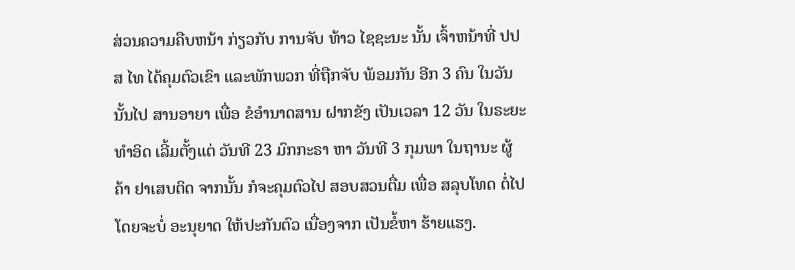ສ່ວນຄວາມຄືບຫນ້າ ກ່ຽວກັບ ການຈັບ ທ້າວ ໄຊຊະນະ ນັ້ນ ເຈົ້າຫນ້າທີ່ ປປສ ໄທ ໄດ້ຄຸມຕົວເຂົາ ແລະພັກພວກ ທີ່ຖືກຈັບ ພ້ອມກັນ ອີກ 3 ຄົນ ໃນວັນນັ້ນໄປ ສານອາຍາ ເພື່ອ ຂໍອຳນາດສານ ຝາກຂັງ ເປັນເວລາ 12 ວັນ ໃນຣະຍະ ທຳອິດ ເລີ້ມຕັ້ງແຕ່ ວັນທີ 23 ມົກກະຣາ ຫາ ວັນທີ 3 ກຸມພາ ໃນຖານະ ຜູ້ຄ້າ ຢາເສບຕິດ ຈາກນັ້ນ ກໍຈະຄຸມຕົວໄປ ສອບສວນຕື່ມ ເພື່ອ ສລຸບໂທດ ຕໍ່ໄປ ໂດຍຈະບໍ່ ອະນຸຍາດ ໃຫ້ປະກັນຕົວ ເນື່ອງຈາກ ເປັນຂໍ້ຫາ ຮ້າຍແຮງ.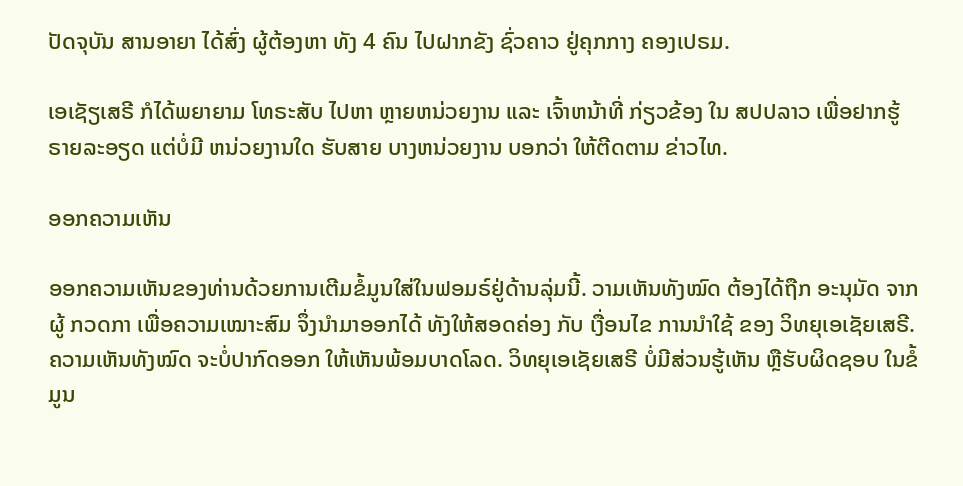ປັດຈຸບັນ ສານອາຍາ ໄດ້ສົ່ງ ຜູ້ຕ້ອງຫາ ທັງ 4 ຄົນ ໄປຝາກຂັງ ຊົ່ວຄາວ ຢູ່ຄຸກກາງ ຄອງເປຣມ.

ເອເຊັຽເສຣີ ກໍໄດ້ພຍາຍາມ ໂທຣະສັບ ໄປຫາ ຫຼາຍຫນ່ວຍງານ ແລະ ເຈົ້າຫນ້າທີ່ ກ່ຽວຂ້ອງ ໃນ ສປປລາວ ເພື່ອຢາກຮູ້ ຣາຍລະອຽດ ແຕ່ບໍ່ມີ ຫນ່ວຍງານໃດ ຮັບສາຍ ບາງຫນ່ວຍງານ ບອກວ່າ ໃຫ້ຕີດຕາມ ຂ່າວໄທ.

ອອກຄວາມເຫັນ

ອອກຄວາມເຫັນຂອງທ່ານດ້ວຍການເຕີມຂໍ້ມູນໃສ່ໃນຟອມຣ໌ຢູ່ດ້ານລຸ່ມນີ້. ວາມເຫັນທັງໝົດ ຕ້ອງໄດ້ຖືກ ອະນຸມັດ ຈາກຜູ້ ກວດກາ ເພື່ອຄວາມເໝາະສົມ ຈຶ່ງນໍາມາອອກໄດ້ ທັງໃຫ້ສອດຄ່ອງ ກັບ ເງື່ອນໄຂ ການນຳໃຊ້ ຂອງ ວິທຍຸເອເຊັຍເສຣີ. ຄວາມເຫັນທັງໝົດ ຈະບໍ່ປາກົດອອກ ໃຫ້ເຫັນພ້ອມບາດໂລດ. ວິທຍຸເອເຊັຍເສຣີ ບໍ່ມີສ່ວນຮູ້ເຫັນ ຫຼືຮັບຜິດຊອບ ໃນຂໍ້ມູນ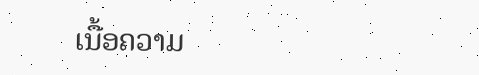ເນື້ອຄວາມ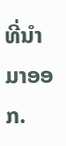ທີ່ນໍາມາອອກ.